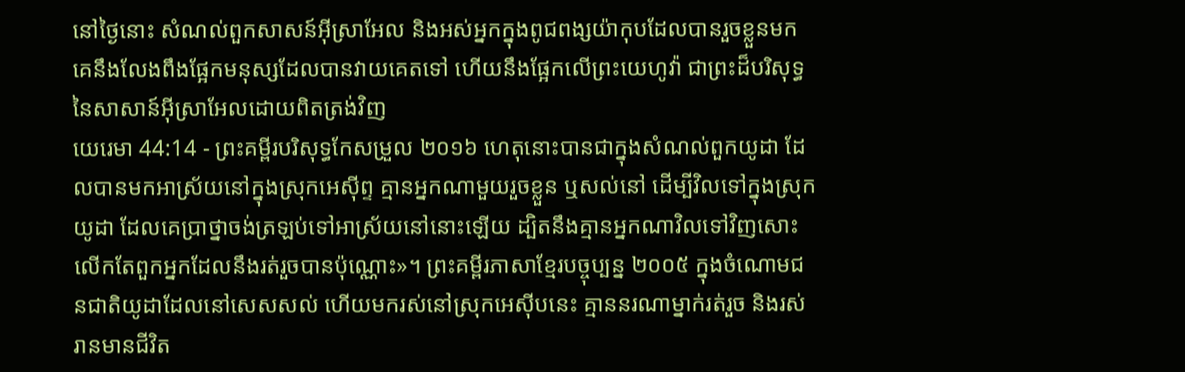នៅថ្ងៃនោះ សំណល់ពួកសាសន៍អ៊ីស្រាអែល និងអស់អ្នកក្នុងពូជពង្សយ៉ាកុបដែលបានរួចខ្លួនមក គេនឹងលែងពឹងផ្អែកមនុស្សដែលបានវាយគេតទៅ ហើយនឹងផ្អែកលើព្រះយេហូវ៉ា ជាព្រះដ៏បរិសុទ្ធនៃសាសាន៍អ៊ីស្រាអែលដោយពិតត្រង់វិញ
យេរេមា 44:14 - ព្រះគម្ពីរបរិសុទ្ធកែសម្រួល ២០១៦ ហេតុនោះបានជាក្នុងសំណល់ពួកយូដា ដែលបានមកអាស្រ័យនៅក្នុងស្រុកអេស៊ីព្ទ គ្មានអ្នកណាមួយរួចខ្លួន ឬសល់នៅ ដើម្បីវិលទៅក្នុងស្រុកយូដា ដែលគេប្រាថ្នាចង់ត្រឡប់ទៅអាស្រ័យនៅនោះឡើយ ដ្បិតនឹងគ្មានអ្នកណាវិលទៅវិញសោះ លើកតែពួកអ្នកដែលនឹងរត់រួចបានប៉ុណ្ណោះ»។ ព្រះគម្ពីរភាសាខ្មែរបច្ចុប្បន្ន ២០០៥ ក្នុងចំណោមជនជាតិយូដាដែលនៅសេសសល់ ហើយមករស់នៅស្រុកអេស៊ីបនេះ គ្មាននរណាម្នាក់រត់រួច និងរស់រានមានជីវិត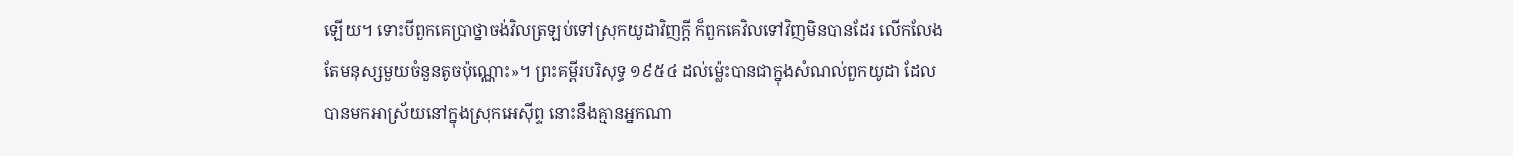ឡើយ។ ទោះបីពួកគេប្រាថ្នាចង់វិលត្រឡប់ទៅស្រុកយូដាវិញក្ដី ក៏ពួកគេវិលទៅវិញមិនបានដែរ លើកលែងតែមនុស្សមួយចំនួនតូចប៉ុណ្ណោះ»។ ព្រះគម្ពីរបរិសុទ្ធ ១៩៥៤ ដល់ម៉្លេះបានជាក្នុងសំណល់ពួកយូដា ដែលបានមកអាស្រ័យនៅក្នុងស្រុកអេស៊ីព្ទ នោះនឹងគ្មានអ្នកណា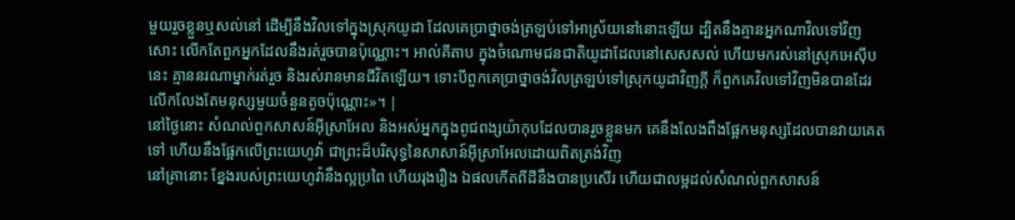មួយរួចខ្លួនឬសល់នៅ ដើម្បីនឹងវិលទៅក្នុងស្រុកយូដា ដែលគេប្រាថ្នាចង់ត្រឡប់ទៅអាស្រ័យនៅនោះឡើយ ដ្បិតនឹងគ្មានអ្នកណាវិលទៅវិញសោះ លើកតែពួកអ្នកដែលនឹងរត់រួចបានប៉ុណ្ណោះ។ អាល់គីតាប ក្នុងចំណោមជនជាតិយូដាដែលនៅសេសសល់ ហើយមករស់នៅស្រុកអេស៊ីបនេះ គ្មាននរណាម្នាក់រត់រួច និងរស់រានមានជីវិតឡើយ។ ទោះបីពួកគេប្រាថ្នាចង់វិលត្រឡប់ទៅស្រុកយូដាវិញក្ដី ក៏ពួកគេវិលទៅវិញមិនបានដែរ លើកលែងតែមនុស្សមួយចំនួនតូចប៉ុណ្ណោះ»។ |
នៅថ្ងៃនោះ សំណល់ពួកសាសន៍អ៊ីស្រាអែល និងអស់អ្នកក្នុងពូជពង្សយ៉ាកុបដែលបានរួចខ្លួនមក គេនឹងលែងពឹងផ្អែកមនុស្សដែលបានវាយគេតទៅ ហើយនឹងផ្អែកលើព្រះយេហូវ៉ា ជាព្រះដ៏បរិសុទ្ធនៃសាសាន៍អ៊ីស្រាអែលដោយពិតត្រង់វិញ
នៅគ្រានោះ ខ្នែងរបស់ព្រះយេហូវ៉ានឹងល្អប្រពៃ ហើយរុងរឿង ឯផលកើតពីដីនឹងបានប្រសើរ ហើយជាលម្អដល់សំណល់ពួកសាសន៍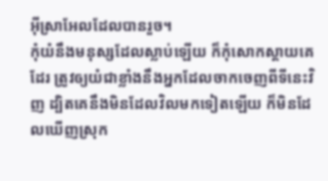អ៊ីស្រាអែលដែលបានរួច។
កុំយំនឹងមនុស្សដែលស្លាប់ឡើយ ក៏កុំសោកស្តាយគេដែរ ត្រូវឲ្យយំជាខ្លាំងនឹងអ្នកដែលចាកចេញពីទីនេះវិញ ដ្បិតគេនឹងមិនដែលវិលមកទៀតឡើយ ក៏មិនដែលឃើញស្រុក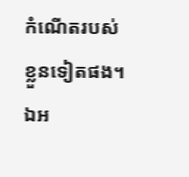កំណើតរបស់ខ្លួនទៀតផង។
ឯអ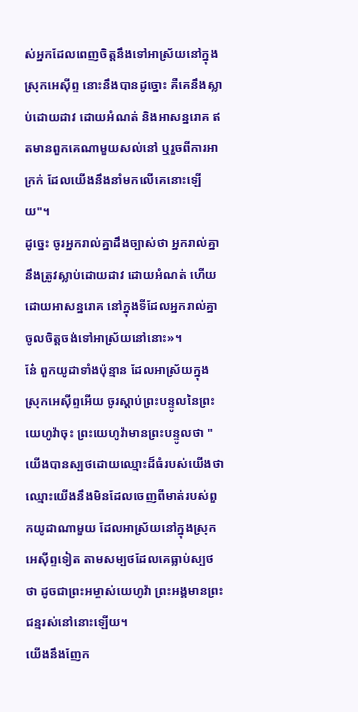ស់អ្នកដែលពេញចិត្តនឹងទៅអាស្រ័យនៅក្នុងស្រុកអេស៊ីព្ទ នោះនឹងបានដូច្នោះ គឺគេនឹងស្លាប់ដោយដាវ ដោយអំណត់ និងអាសន្នរោគ ឥតមានពួកគេណាមួយសល់នៅ ឬរួចពីការអាក្រក់ ដែលយើងនឹងនាំមកលើគេនោះឡើយ"។
ដូច្នេះ ចូរអ្នករាល់គ្នាដឹងច្បាស់ថា អ្នករាល់គ្នានឹងត្រូវស្លាប់ដោយដាវ ដោយអំណត់ ហើយដោយអាសន្នរោគ នៅក្នុងទីដែលអ្នករាល់គ្នាចូលចិត្តចង់ទៅអាស្រ័យនៅនោះ»។
នែ៎ ពួកយូដាទាំងប៉ុន្មាន ដែលអាស្រ័យក្នុងស្រុកអេស៊ីព្ទអើយ ចូរស្តាប់ព្រះបន្ទូលនៃព្រះយេហូវ៉ាចុះ ព្រះយេហូវ៉ាមានព្រះបន្ទូលថា "យើងបានស្បថដោយឈ្មោះដ៏ធំរបស់យើងថា ឈ្មោះយើងនឹងមិនដែលចេញពីមាត់របស់ពួកយូដាណាមួយ ដែលអាស្រ័យនៅក្នុងស្រុកអេស៊ីព្ទទៀត តាមសម្បថដែលគេធ្លាប់ស្បថថា ដូចជាព្រះអម្ចាស់យេហូវ៉ា ព្រះអង្គមានព្រះជន្មរស់នៅនោះឡើយ។
យើងនឹងញែក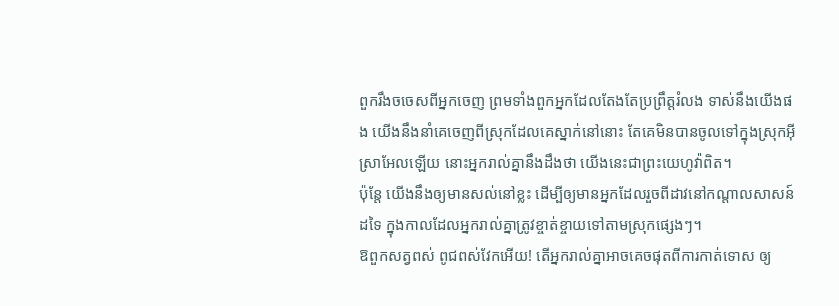ពួករឹងចចេសពីអ្នកចេញ ព្រមទាំងពួកអ្នកដែលតែងតែប្រព្រឹត្តរំលង ទាស់នឹងយើងផង យើងនឹងនាំគេចេញពីស្រុកដែលគេស្នាក់នៅនោះ តែគេមិនបានចូលទៅក្នុងស្រុកអ៊ីស្រាអែលឡើយ នោះអ្នករាល់គ្នានឹងដឹងថា យើងនេះជាព្រះយេហូវ៉ាពិត។
ប៉ុន្តែ យើងនឹងឲ្យមានសល់នៅខ្លះ ដើម្បីឲ្យមានអ្នកដែលរួចពីដាវនៅកណ្ដាលសាសន៍ដទៃ ក្នុងកាលដែលអ្នករាល់គ្នាត្រូវខ្ចាត់ខ្ចាយទៅតាមស្រុកផ្សេងៗ។
ឱពួកសត្វពស់ ពូជពស់វែកអើយ! តើអ្នករាល់គ្នាអាចគេចផុតពីការកាត់ទោស ឲ្យ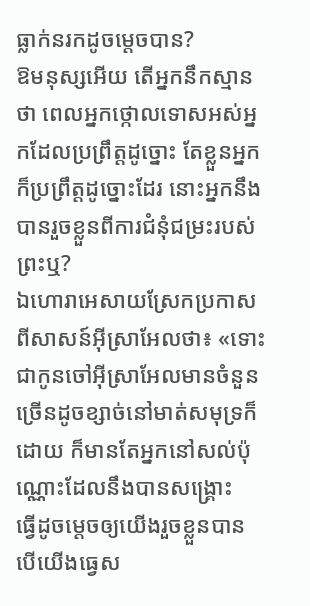ធ្លាក់នរកដូចម្តេចបាន?
ឱមនុស្សអើយ តើអ្នកនឹកស្មានថា ពេលអ្នកថ្កោលទោសអស់អ្នកដែលប្រព្រឹត្តដូច្នោះ តែខ្លួនអ្នកក៏ប្រព្រឹត្តដូច្នោះដែរ នោះអ្នកនឹងបានរួចខ្លួនពីការជំនុំជម្រះរបស់ព្រះឬ?
ឯហោរាអេសាយស្រែកប្រកាសពីសាសន៍អ៊ីស្រាអែលថា៖ «ទោះជាកូនចៅអ៊ីស្រាអែលមានចំនួនច្រើនដូចខ្សាច់នៅមាត់សមុទ្រក៏ដោយ ក៏មានតែអ្នកនៅសល់ប៉ុណ្ណោះដែលនឹងបានសង្គ្រោះ
ធ្វើដូចម្តេចឲ្យយើងរួចខ្លួនបាន បើយើងធ្វេស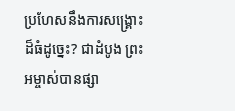ប្រហែសនឹងការសង្គ្រោះដ៏ធំដូច្នេះ? ជាដំបូង ព្រះអម្ចាស់បានផ្សា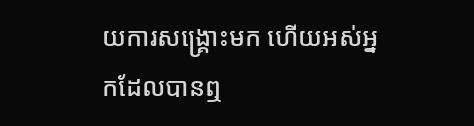យការសង្គ្រោះមក ហើយអស់អ្នកដែលបានឮ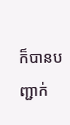ក៏បានបញ្ជាក់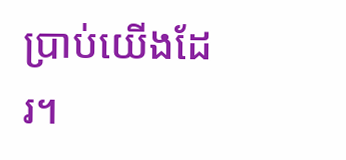ប្រាប់យើងដែរ។